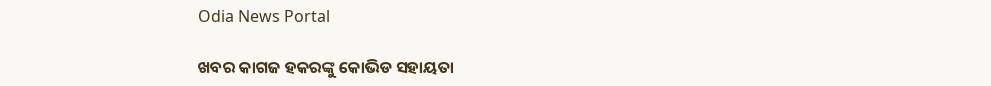Odia News Portal

ଖବର କାଗଜ ହକରଙ୍କୁ କୋଭିଡ ସହାୟତା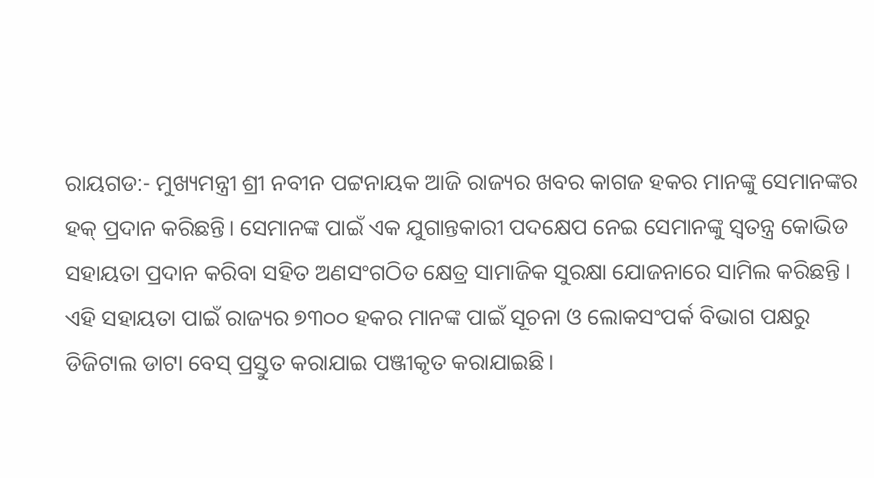ରାୟଗଡ:- ମୁଖ୍ୟମନ୍ତ୍ରୀ ଶ୍ରୀ ନବୀନ ପଟ୍ଟନାୟକ ଆଜି ରାଜ୍ୟର ଖବର କାଗଜ ହକର ମାନଙ୍କୁ ସେମାନଙ୍କର ହକ୍ ପ୍ରଦାନ କରିଛନ୍ତି। ସେମାନଙ୍କ ପାଇଁ ଏକ ଯୁଗାନ୍ତକାରୀ ପଦକ୍ଷେପ ନେଇ ସେମାନଙ୍କୁ ସ୍ବତନ୍ତ୍ର କୋଭିଡ ସହାୟତା ପ୍ରଦାନ କରିବା ସହିତ ଅଣସଂଗଠିତ କ୍ଷେତ୍ର ସାମାଜିକ ସୁରକ୍ଷା ଯୋଜନାରେ ସାମିଲ କରିଛନ୍ତି ।
ଏହି ସହାୟତା ପାଇଁ ରାଜ୍ୟର ୭୩୦୦ ହକର ମାନଙ୍କ ପାଇଁ ସୂଚନା ଓ ଲୋକସଂପର୍କ ବିଭାଗ ପକ୍ଷରୁ ଡିଜିଟାଲ ଡାଟା ବେସ୍ ପ୍ରସ୍ତୁତ କରାଯାଇ ପଞ୍ଜୀକୃତ କରାଯାଇଛି।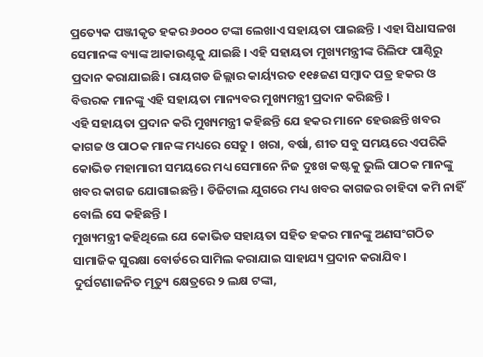ପ୍ରତ୍ୟେକ ପଞ୍ଜୀକୃତ ହକର ୬୦୦୦ ଟଙ୍କା ଲେଖାଏ ସହାୟତା ପାଇଛନ୍ତି । ଏହା ସିଧାସଳଖ ସେମାନଙ୍କ ବ୍ୟାଙ୍କ ଆକାଉଣ୍ଟକୁ ଯାଇଛି । ଏହି ସହାୟତା ମୁଖ୍ୟମନ୍ତ୍ରୀଙ୍କ ରିଲିଫ ପାଣ୍ଠିରୁ ପ୍ରଦାନ କରାଯାଇଛି। ରାୟଗଡ ଜିଲ୍ଲାର କାର୍ୟ୍ୟରତ ୧୧୫ଜଣ ସମ୍ବାଦ ପତ୍ର ହକର ଓ ବିତ୍ତରକ ମାନଙ୍କୁ ଏହି ସହାୟତା ମାନ୍ୟବର ମୁଖ୍ୟମନ୍ତ୍ରୀ ପ୍ରଦାନ କରିଛନ୍ତି ।
ଏହି ସହାୟତା ପ୍ରଦାନ କରି ମୁଖ୍ୟମନ୍ତ୍ରୀ କହିଛନ୍ତି ଯେ ହକର ମାନେ ହେଉଛନ୍ତି ଖବର କାଗଜ ଓ ପାଠକ ମାନଙ୍କ ମଧ୍ୟରେ ସେତୁ । ଖରା, ବର୍ଷା, ଶୀତ ସବୁ ସମୟରେ ଏପରିକି କୋଭିଡ ମହାମାରୀ ସମୟରେ ମଧ୍ୟ ସେମାନେ ନିଜ ଦୁଃଖ କଷ୍ଟକୁ ଭୁଲି ପାଠକ ମାନଙ୍କୁ ଖବର କାଗଜ ଯୋଗାଇଛନ୍ତି । ଡିଜିଟାଲ ଯୁଗରେ ମଧ୍ୟ ଖବର କାଗଜର ଚାହିଦା କମି ନାହିଁ ବୋଲି ସେ କହିଛନ୍ତି ।
ମୁଖ୍ୟମନ୍ତ୍ରୀ କହିଥିଲେ ଯେ କୋଭିଡ ସହାୟତା ସହିତ ହକର ମାନଙ୍କୁ ଅଣସଂଗଠିତ ସାମାଜିକ ସୁରକ୍ଷା ବୋର୍ଡରେ ସାମିଲ କରାଯାଇ ସାହାଯ୍ୟ ପ୍ରଦାନ କରାଯିବ। ଦୁର୍ଘଟଣାଜନିତ ମୃତ୍ୟୁ କ୍ଷେତ୍ରରେ ୨ ଲକ୍ଷ ଟଙ୍କା,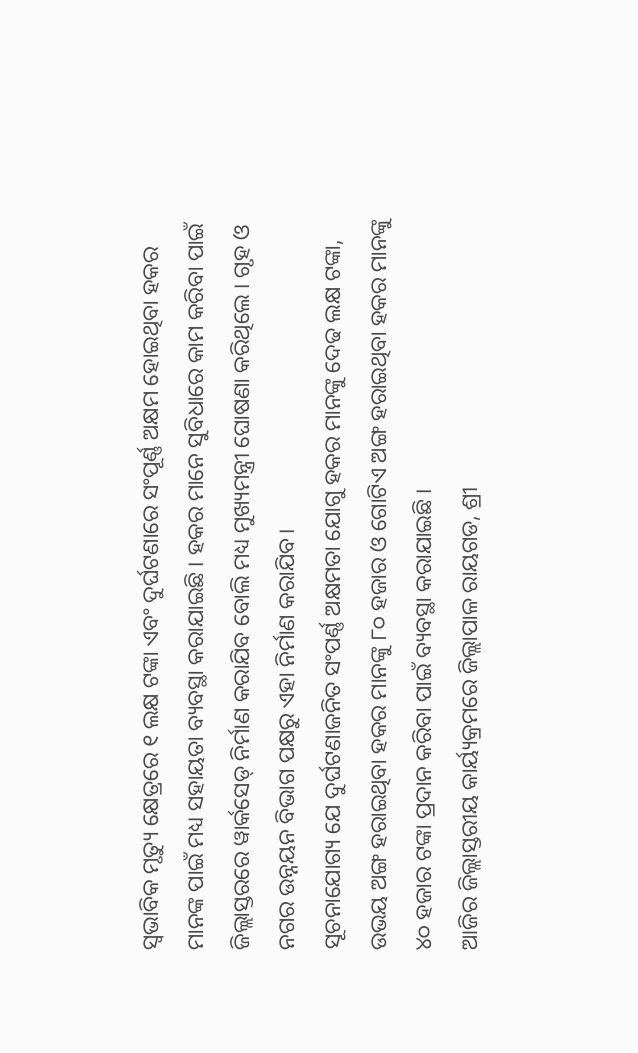ସ୍ବଭାବିକ ମୃତ୍ୟୁ କ୍ଷେତ୍ରରେ ୧ ଲକ୍ଷ ଟଙ୍କା ଏବଂ ଦୁର୍ଘଟଣାରେ ସଂପୂର୍ଣ୍ଣ ଅକ୍ଷମ ହୋଇଥିବା ହକର ମାନଙ୍କ ପାଇଁ ମଧ୍ୟ ସହାୟତା ବ୍ୟବସ୍ଥା କରାଯାଇଛି । ହକର ମାନେ ସୁବିଧାରେ କାମ କରିବା ପାଇଁ ଜିଲ୍ଲାସ୍ତରରେ ୱାର୍କସେଡ୍ ନିର୍ମାଣ କରାଯିବ ବୋଲି ମଧ୍ୟ ମୁଖ୍ୟମନ୍ତ୍ରୀ ଘୋଷଣା କରିଥିଲେ । ଗୃହ ଓ ନଗର ଉନ୍ନୟନ ବିଭାଗ ପକ୍ଷରୁ ଏହା ନିର୍ମାଣ କରାଯିବ।
ସୂଚନାଯୋଗ୍ୟ ଯେ ଦୁର୍ଘଟଣାଜନିତ ସଂପର୍ଣ୍ଣ ଅକ୍ଷମତା ଯୋଗୁ ହକର ମାନଙ୍କୁ ଦେଢ ଲକ୍ଷ ଟଙ୍କା, ଉଭୟ ଅଙ୍ଗ ହରାଇଥିବା ହକର ମାନଙ୍କୁ ୮୦ ହଜାର ଓ ଗୋଟିଏ ଅଙ୍ଗ ହରାଇଥିବା ହକର ମାନଙ୍କୁ ୪୦ ହଜାର ଟଙ୍କା ପ୍ରଦାନ କରିବା ପାଇଁ ବ୍ୟବସ୍ଥା କରାଯାଇଛି ।
ଆଜିର ଜିଲ୍ଲାସ୍ତରୀୟ କାର୍ୟ୍ୟକ୍ରମରେ ଜିଲ୍ଲାପାଳ ରାୟଗଡ, ଶ୍ରୀ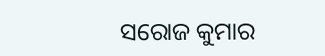ସରୋଜ କୁମାର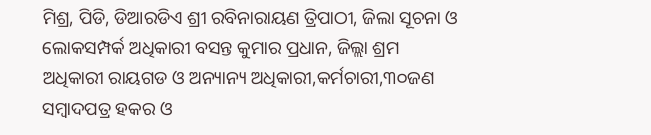ମିଶ୍ର, ପିଡି, ଡିଆରଡିଏ ଶ୍ରୀ ରବିନାରାୟଣ ତ୍ରିପାଠୀ, ଜିଲା ସୂଚନା ଓ ଲୋକସମ୍ପର୍କ ଅଧିକାରୀ ବସନ୍ତ କୁମାର ପ୍ରଧାନ, ଜିଲ୍ଲା ଶ୍ରମ ଅଧିକାରୀ ରାୟଗଡ ଓ ଅନ୍ୟାନ୍ୟ ଅଧିକାରୀ,କର୍ମଚାରୀ,୩୦ଜଣ ସମ୍ବାଦପତ୍ର ହକର ଓ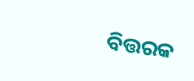ବିତ୍ତରକ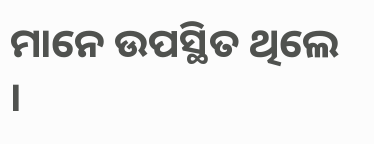ମାନେ ଉପସ୍ଥିତ ଥିଲେ ।